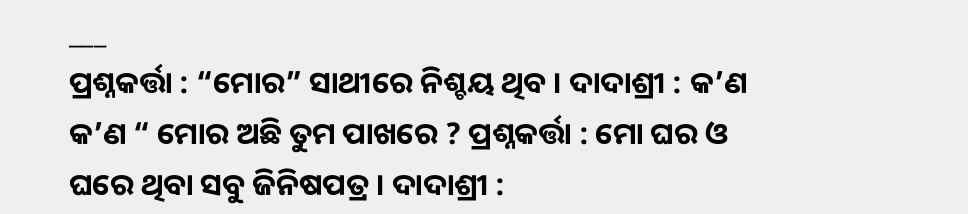___
ପ୍ରଶ୍ନକର୍ତ୍ତା : “ମୋର” ସାଥୀରେ ନିଶ୍ଚୟ ଥିବ । ଦାଦାଶ୍ରୀ : କ’ଣ କ’ଣ “ ମୋର ଅଛି ତୁମ ପାଖରେ ? ପ୍ରଶ୍ନକର୍ତ୍ତା : ମୋ ଘର ଓ ଘରେ ଥିବା ସବୁ ଜିନିଷପତ୍ର । ଦାଦାଶ୍ରୀ :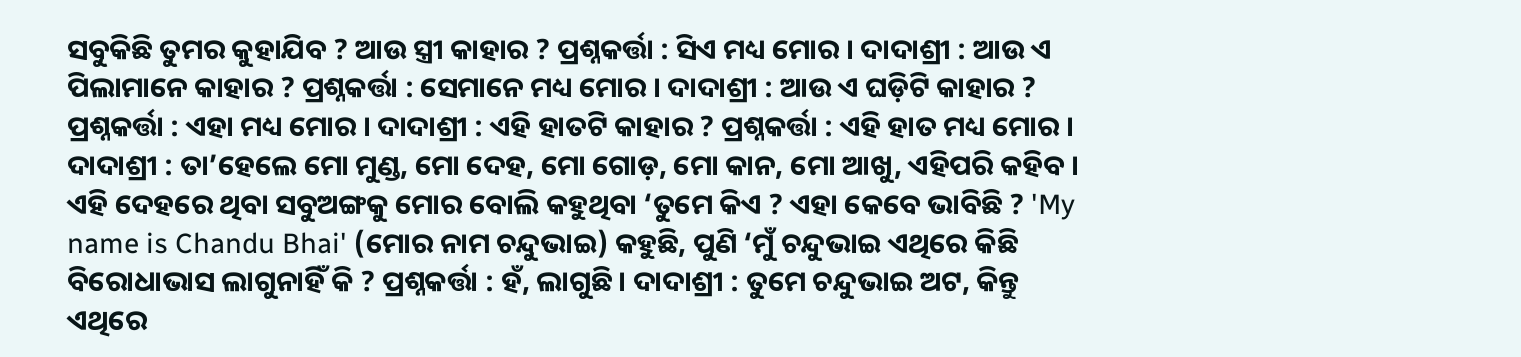ସବୁକିଛି ତୁମର କୁହାଯିବ ? ଆଉ ସ୍ତ୍ରୀ କାହାର ? ପ୍ରଶ୍ନକର୍ତ୍ତା : ସିଏ ମଧ୍ୟ ମୋର । ଦାଦାଶ୍ରୀ : ଆଉ ଏ ପିଲାମାନେ କାହାର ? ପ୍ରଶ୍ନକର୍ତ୍ତା : ସେମାନେ ମଧ୍ୟ ମୋର । ଦାଦାଶ୍ରୀ : ଆଉ ଏ ଘଡ଼ିଟି କାହାର ? ପ୍ରଶ୍ନକର୍ତ୍ତା : ଏହା ମଧ୍ୟ ମୋର । ଦାଦାଶ୍ରୀ : ଏହି ହାତଟି କାହାର ? ପ୍ରଶ୍ନକର୍ତ୍ତା : ଏହି ହାତ ମଧ୍ୟ ମୋର । ଦାଦାଶ୍ରୀ : ତା’ହେଲେ ମୋ ମୁଣ୍ଡ, ମୋ ଦେହ, ମୋ ଗୋଡ଼, ମୋ କାନ, ମୋ ଆଖୁ, ଏହିପରି କହିବ । ଏହି ଦେହରେ ଥିବା ସବୁଅଙ୍ଗକୁ ମୋର ବୋଲି କହୁଥିବା ‘ତୁମେ କିଏ ? ଏହା କେବେ ଭାବିଛି ? 'My name is Chandu Bhai' (ମୋର ନାମ ଚନ୍ଦୁଭାଇ) କହୁଛି, ପୁଣି ‘ମୁଁ ଚନ୍ଦୁଭାଇ ଏଥିରେ କିଛି ବିରୋଧାଭାସ ଲାଗୁନାହିଁ କି ? ପ୍ରଶ୍ନକର୍ତ୍ତା : ହଁ, ଲାଗୁଛି । ଦାଦାଶ୍ରୀ : ତୁମେ ଚନ୍ଦୁଭାଇ ଅଟ, କିନ୍ତୁ ଏଥିରେ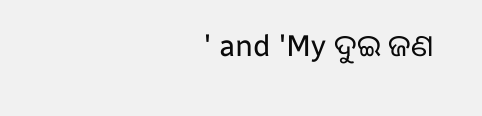' and 'My ଦୁଇ ଜଣ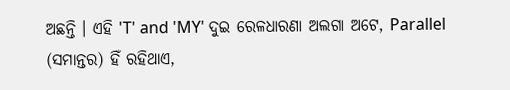ଅଛନ୍ତି । ଏହି 'T' and 'MY' ଦୁଇ ରେଳଧାରଣା ଅଲଗା ଅଟେ, Parallel (ସମାନ୍ତର) ହିଁ ରହିଥାଏ,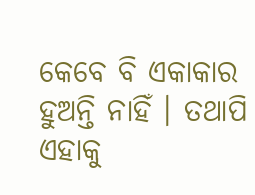କେବେ ବି ଏକାକାର ହୁଅନ୍ତି ନାହିଁ । ତଥାପି ଏହାକୁ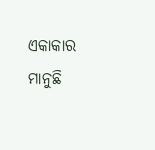ଏକାକାର ମାନୁଛି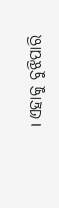। ଏହାକୁ ବୁଝିପାରି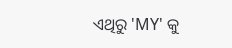ଏଥିରୁ 'MY' କୁ